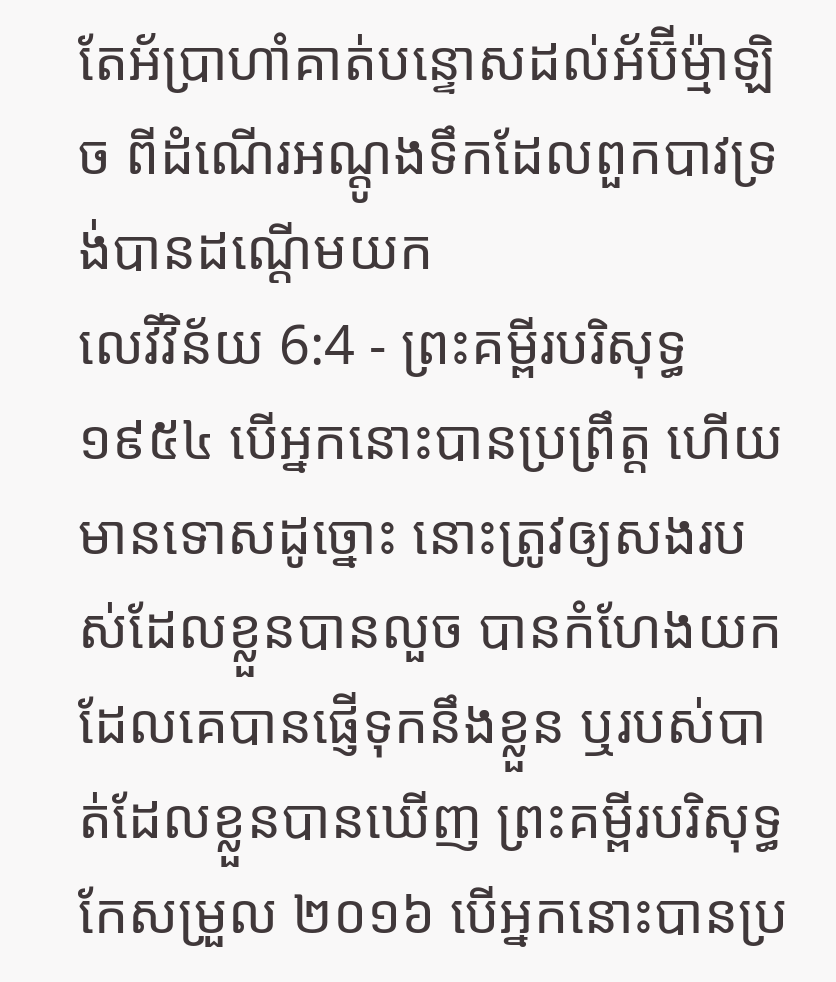តែអ័ប្រាហាំគាត់បន្ទោសដល់អ័ប៊ីម៉្មាឡិច ពីដំណើរអណ្តូងទឹកដែលពួកបាវទ្រង់បានដណ្តើមយក
លេវីវិន័យ 6:4 - ព្រះគម្ពីរបរិសុទ្ធ ១៩៥៤ បើអ្នកនោះបានប្រព្រឹត្ត ហើយមានទោសដូច្នោះ នោះត្រូវឲ្យសងរបស់ដែលខ្លួនបានលួច បានកំហែងយក ដែលគេបានផ្ញើទុកនឹងខ្លួន ឬរបស់បាត់ដែលខ្លួនបានឃើញ ព្រះគម្ពីរបរិសុទ្ធកែសម្រួល ២០១៦ បើអ្នកនោះបានប្រ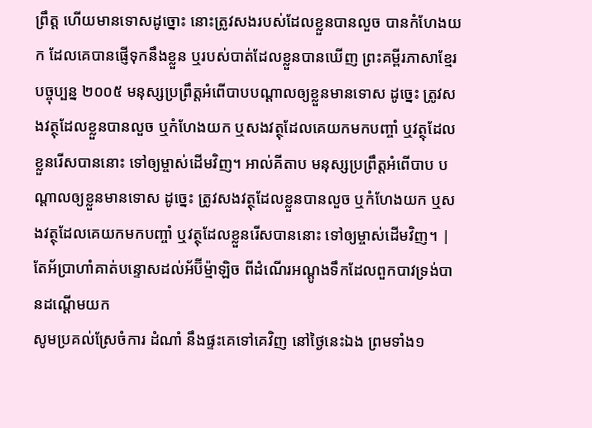ព្រឹត្ត ហើយមានទោសដូច្នោះ នោះត្រូវសងរបស់ដែលខ្លួនបានលួច បានកំហែងយក ដែលគេបានផ្ញើទុកនឹងខ្លួន ឬរបស់បាត់ដែលខ្លួនបានឃើញ ព្រះគម្ពីរភាសាខ្មែរបច្ចុប្បន្ន ២០០៥ មនុស្សប្រព្រឹត្តអំពើបាបបណ្ដាលឲ្យខ្លួនមានទោស ដូច្នេះ ត្រូវសងវត្ថុដែលខ្លួនបានលួច ឬកំហែងយក ឬសងវត្ថុដែលគេយកមកបញ្ចាំ ឬវត្ថុដែលខ្លួនរើសបាននោះ ទៅឲ្យម្ចាស់ដើមវិញ។ អាល់គីតាប មនុស្សប្រព្រឹត្តអំពើបាប បណ្តាលឲ្យខ្លួនមានទោស ដូច្នេះ ត្រូវសងវត្ថុដែលខ្លួនបានលួច ឬកំហែងយក ឬសងវត្ថុដែលគេយកមកបញ្ចាំ ឬវត្ថុដែលខ្លួនរើសបាននោះ ទៅឲ្យម្ចាស់ដើមវិញ។ |
តែអ័ប្រាហាំគាត់បន្ទោសដល់អ័ប៊ីម៉្មាឡិច ពីដំណើរអណ្តូងទឹកដែលពួកបាវទ្រង់បានដណ្តើមយក
សូមប្រគល់ស្រែចំការ ដំណាំ នឹងផ្ទះគេទៅគេវិញ នៅថ្ងៃនេះឯង ព្រមទាំង១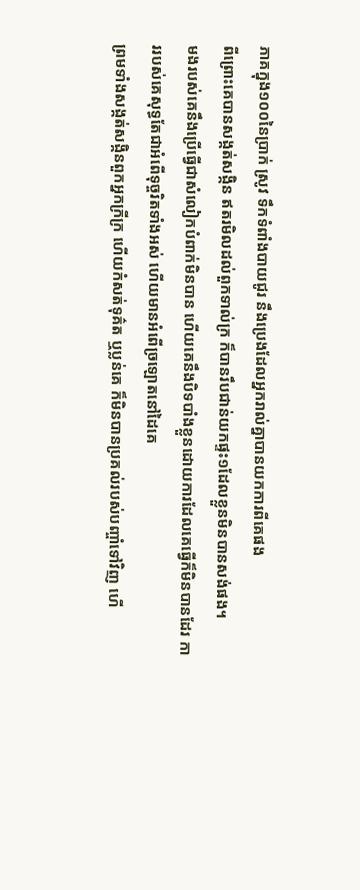ភាគក្នុង១០០នៃប្រាក់ ស្រូវ ទឹកទំពាំងបាយជូរ នឹងប្រេងដែលអ្នករាល់គ្នាបានយកការពីគេផង
ពីព្រោះគេបានសង្កត់សង្កិន ឥតរមិលដល់ពួកទាល់ក្រ ក៏បានរឹបជាន់យកផ្ទះ១ដែលខ្លួនមិនបានសង់ផង។
មងរបស់គេនឹងប្រើធ្វើជាសំលៀកបំពាក់មិនបាន ហើយគេនឹងបិទបាំងខ្លួនដោយការដែលគេធ្វើក៏មិនបានដែរ ការរបស់គេសុទ្ធតែជាអំពើទុច្ចរិតទាំងអស់ ហើយមានអំពើច្រឡោតនៅដៃគេ
ព្រមទាំងសង្កត់សង្កិនពួកអ្នកក្រីក្រ ហើយកំសត់ទុគ៌ត ឬប្លន់គេ ក៏មិនបានប្រគល់របស់បញ្ចាំទៅវិញ ហើ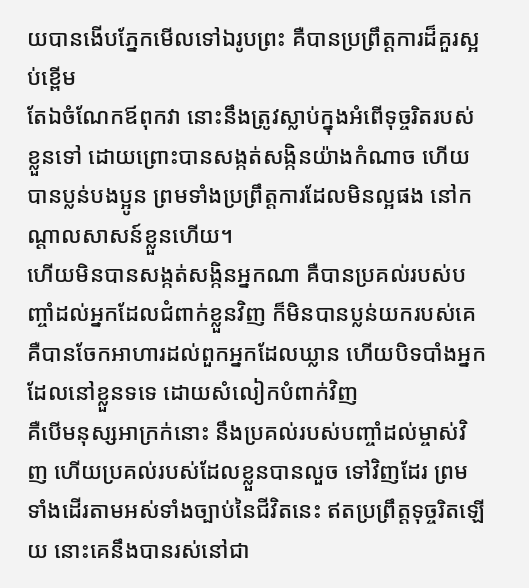យបានងើបភ្នែកមើលទៅឯរូបព្រះ គឺបានប្រព្រឹត្តការដ៏គួរស្អប់ខ្ពើម
តែឯចំណែកឪពុកវា នោះនឹងត្រូវស្លាប់ក្នុងអំពើទុច្ចរិតរបស់ខ្លួនទៅ ដោយព្រោះបានសង្កត់សង្កិនយ៉ាងកំណាច ហើយបានប្លន់បងប្អូន ព្រមទាំងប្រព្រឹត្តការដែលមិនល្អផង នៅកណ្តាលសាសន៍ខ្លួនហើយ។
ហើយមិនបានសង្កត់សង្កិនអ្នកណា គឺបានប្រគល់របស់បញ្ចាំដល់អ្នកដែលជំពាក់ខ្លួនវិញ ក៏មិនបានប្លន់យករបស់គេ គឺបានចែកអាហារដល់ពួកអ្នកដែលឃ្លាន ហើយបិទបាំងអ្នកដែលនៅខ្លួនទទេ ដោយសំលៀកបំពាក់វិញ
គឺបើមនុស្សអាក្រក់នោះ នឹងប្រគល់របស់បញ្ចាំដល់ម្ចាស់វិញ ហើយប្រគល់របស់ដែលខ្លួនបានលួច ទៅវិញដែរ ព្រមទាំងដើរតាមអស់ទាំងច្បាប់នៃជីវិតនេះ ឥតប្រព្រឹត្តទុច្ចរិតឡើយ នោះគេនឹងបានរស់នៅជា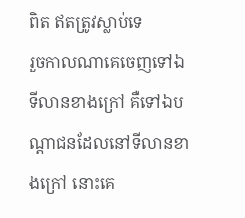ពិត ឥតត្រូវស្លាប់ទេ
រួចកាលណាគេចេញទៅឯទីលានខាងក្រៅ គឺទៅឯបណ្តាជនដែលនៅទីលានខាងក្រៅ នោះគេ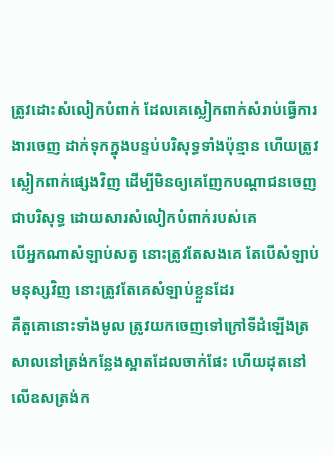ត្រូវដោះសំលៀកបំពាក់ ដែលគេស្លៀកពាក់សំរាប់ធ្វើការងារចេញ ដាក់ទុកក្នុងបន្ទប់បរិសុទ្ធទាំងប៉ុន្មាន ហើយត្រូវស្លៀកពាក់ផ្សេងវិញ ដើម្បីមិនឲ្យគេញែកបណ្តាជនចេញជាបរិសុទ្ធ ដោយសារសំលៀកបំពាក់របស់គេ
បើអ្នកណាសំឡាប់សត្វ នោះត្រូវតែសងគេ តែបើសំឡាប់មនុស្សវិញ នោះត្រូវតែគេសំឡាប់ខ្លួនដែរ
គឺតួគោនោះទាំងមូល ត្រូវយកចេញទៅក្រៅទីដំឡើងត្រសាលនៅត្រង់កន្លែងស្អាតដែលចាក់ផែះ ហើយដុតនៅលើឧសត្រង់ក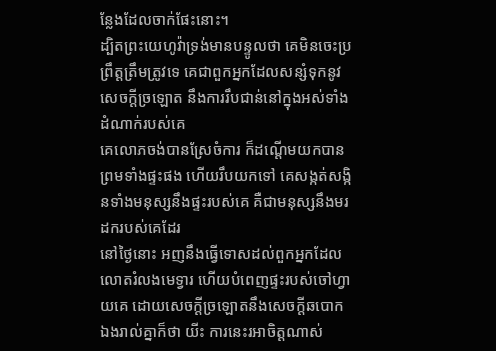ន្លែងដែលចាក់ផែះនោះ។
ដ្បិតព្រះយេហូវ៉ាទ្រង់មានបន្ទូលថា គេមិនចេះប្រព្រឹត្តត្រឹមត្រូវទេ គេជាពួកអ្នកដែលសន្សំទុកនូវសេចក្ដីច្រឡោត នឹងការរឹបជាន់នៅក្នុងអស់ទាំងដំណាក់របស់គេ
គេលោភចង់បានស្រែចំការ ក៏ដណ្តើមយកបាន ព្រមទាំងផ្ទះផង ហើយរឹបយកទៅ គេសង្កត់សង្កិនទាំងមនុស្សនឹងផ្ទះរបស់គេ គឺជាមនុស្សនឹងមរដករបស់គេដែរ
នៅថ្ងៃនោះ អញនឹងធ្វើទោសដល់ពួកអ្នកដែលលោតរំលងមេទ្វារ ហើយបំពេញផ្ទះរបស់ចៅហ្វាយគេ ដោយសេចក្ដីច្រឡោតនឹងសេចក្ដីឆបោក
ឯងរាល់គ្នាក៏ថា យីះ ការនេះរអាចិត្តណាស់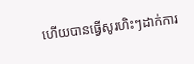ហើយបានធ្វើសូរហិះៗដាក់ការ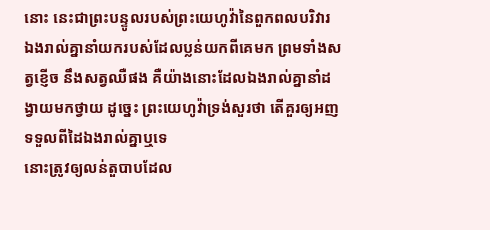នោះ នេះជាព្រះបន្ទូលរបស់ព្រះយេហូវ៉ានៃពួកពលបរិវារ ឯងរាល់គ្នានាំយករបស់ដែលប្លន់យកពីគេមក ព្រមទាំងសត្វខ្ញើច នឹងសត្វឈឺផង គឺយ៉ាងនោះដែលឯងរាល់គ្នានាំដង្វាយមកថ្វាយ ដូច្នេះ ព្រះយេហូវ៉ាទ្រង់សួរថា តើគួរឲ្យអញទទួលពីដៃឯងរាល់គ្នាឬទេ
នោះត្រូវឲ្យលន់តួបាបដែល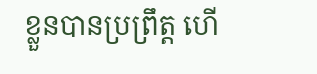ខ្លួនបានប្រព្រឹត្ត ហើ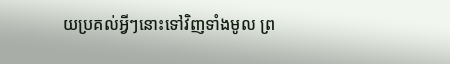យប្រគល់អ្វីៗនោះទៅវិញទាំងមូល ព្រ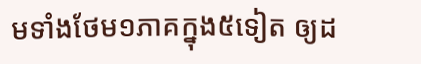មទាំងថែម១ភាគក្នុង៥ទៀត ឲ្យដ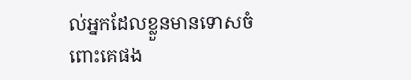ល់អ្នកដែលខ្លួនមានទោសចំពោះគេផង